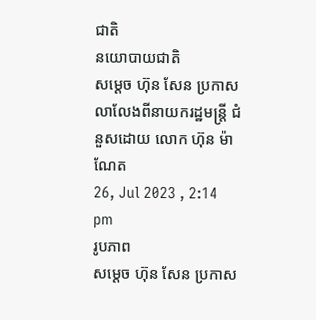ជាតិ
នយោបាយជាតិ
សម្ដេច ហ៊ុន សែន ប្រកាសលាលែងពីនាយករដ្ឋមន្រ្តី ជំនួសដោយ លោក ហ៊ុន ម៉ាណែត
26, Jul 2023 , 2:14 pm
រូបភាព
សម្ដេច ហ៊ុន សែន ប្រកាស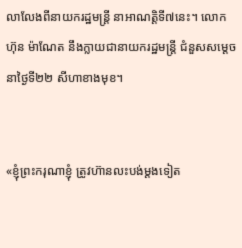លាលែងពីនាយករដ្ឋមន្រ្តី នាអាណត្តិទី៧នេះ។ លោក ហ៊ុន ម៉ាណែត នឹងក្លាយជានាយករដ្ឋមន្រ្តី ជំនួសសម្ដេច នាថ្ងៃទី២២ សីហាខាងមុខ។


«ខ្ញុំព្រះករុណាខ្ញុំ ត្រូវហ៊ានលះបង់ម្ដងទៀត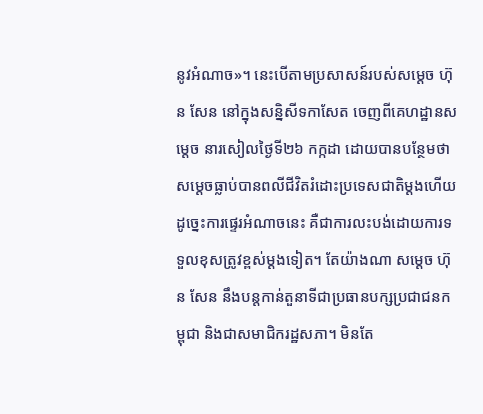នូវអំណាច»។ នេះបើតាមប្រសាសន៍របស់សម្ដេច ហ៊ុន សែន នៅក្នុងសន្និសីទកាសែត ចេញពីគេហដ្ឋានសម្ដេច នារសៀលថ្ងៃទី២៦ កក្កដា ដោយបានបន្ថែមថា សម្ដេចធ្លាប់បានពលីជីវិតរំដោះប្រទេសជាតិម្ដងហើយ ដូច្នេះការផ្ទេរអំណាចនេះ គឺជាការលះបង់ដោយការទទួលខុសត្រូវខ្ពស់ម្ដងទៀត។ តែយ៉ាងណា សម្ដេច ហ៊ុន សែន នឹងបន្តកាន់តួនាទីជាប្រធានបក្សប្រជាជនកម្ពុជា និងជាសមាជិករដ្ឋសភា។ មិនតែ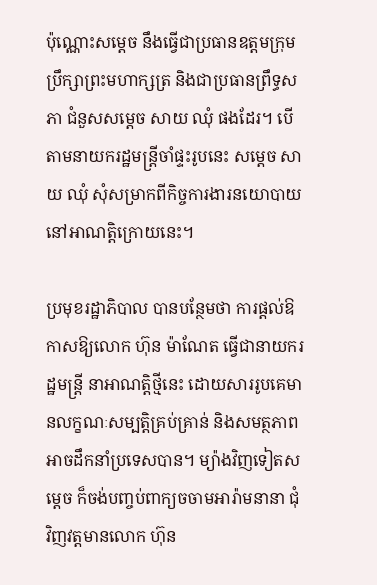ប៉ុណ្ណោះសម្ដេច នឹងធ្វើជាប្រធានឧត្តមក្រុមប្រឹក្សាព្រះមហាក្សត្រ និងជាប្រធានព្រឹទ្ធសភា ជំនួសសម្ដេច សាយ ឈុំ ផងដែរ។ បើតាមនាយករដ្ឋមន្រ្តីចាំផ្ទះរូបនេះ សម្ដេច សាយ ឈុំ សុំសម្រាកពីកិច្ចការងារនយោបាយ នៅអាណត្តិក្រោយនេះ។

ប្រមុខរដ្ឋាភិបាល បានបន្ថែមថា ការផ្ដល់ឱកាសឱ្យលោក ហ៊ុន ម៉ាណែត ធ្វើជានាយករដ្ឋមន្រ្តី នាអាណត្តិថ្មីនេះ ដោយសាររូបគេមានលក្ខណៈសម្បត្តិគ្រប់គ្រាន់ និងសមត្ថភាពអាចដឹកនាំប្រទេសបាន។ ម្យ៉ាងវិញទៀតសម្ដេច ក៏ចង់បញ្ចប់ពាក្យចចាមអារ៉ាមនានា ជុំវិញវត្តមានលោក ហ៊ុន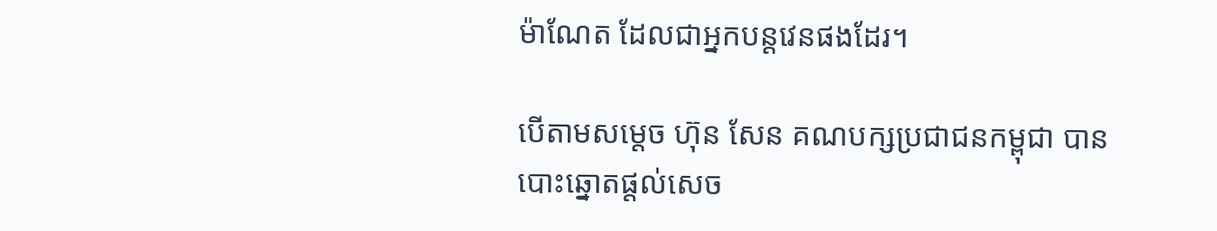ម៉ាណែត ដែលជាអ្នកបន្តវេនផងដែរ។

បើតាមសម្ដេច ហ៊ុន សែន គណបក្សប្រជាជនកម្ពុជា បានបោះឆ្នោតផ្ដល់សេច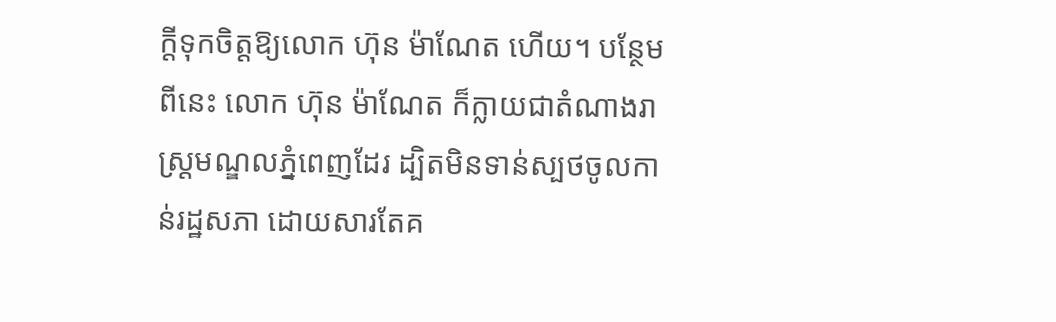ក្តីទុកចិត្តឱ្យលោក ហ៊ុន ម៉ាណែត ហើយ។ បន្ថែមពីនេះ លោក ហ៊ុន ម៉ាណែត ក៏ក្លាយជាតំណាងរាស្រ្តមណ្ឌលភ្នំពេញដែរ ដ្បិតមិនទាន់ស្បថចូលកាន់រដ្ឋសភា ដោយសារតែគ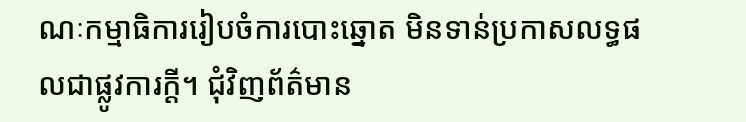ណៈកម្មាធិការរៀបចំការបោះឆ្នោត មិនទាន់ប្រកាសលទ្ធផលជាផ្លូវការក្តី។ ជុំវិញព័ត៌មាន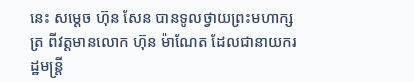នេះ សម្ដេច ហ៊ុន សែន បានទូលថ្វាយព្រះមហាក្សត្រ ពីវត្តមានលោក ហ៊ុន ម៉ាណែត ដែលជានាយករដ្ឋមន្រ្តី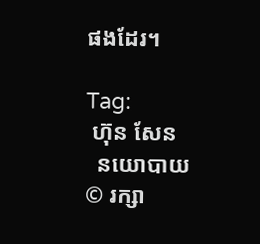ផងដែរ។

Tag:
 ហ៊ុន សែន
  នយោបាយ
© រក្សា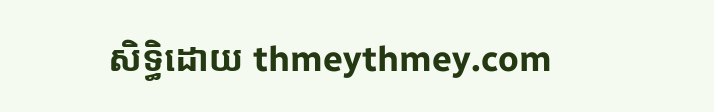សិទ្ធិដោយ thmeythmey.com